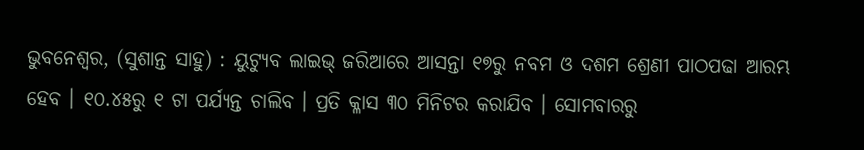ଭୁବନେଶ୍ୱର, (ସୁଶାନ୍ତ ସାହୁ) : ୟୁଟ୍ୟୁବ ଲାଇଭ୍ ଜରିଆରେ ଆସନ୍ତା ୧୭ରୁ ନବମ ଓ ଦଶମ ଶ୍ରେଣୀ ପାଠପଢା ଆରମ୍ଭ ହେବ । ୧୦.୪୫ରୁ ୧ ଟା ପର୍ଯ୍ୟନ୍ତ ଚାଲିବ । ପ୍ରତି କ୍ଳାସ ୩୦ ମିନିଟର କରାଯିବ । ସୋମବାରରୁ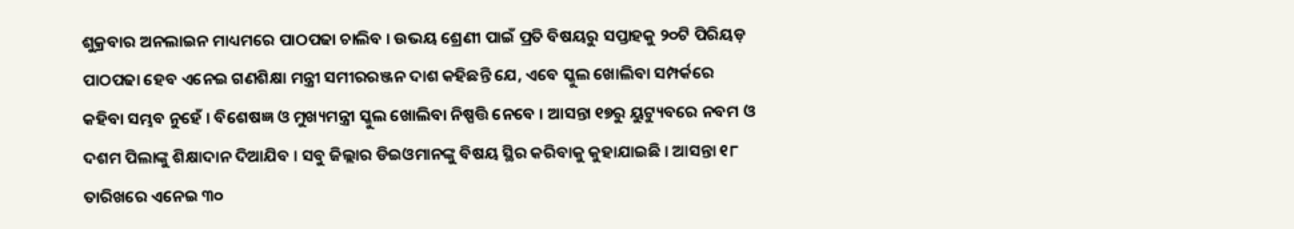ଶୁକ୍ରବାର ଅନଲାଇନ ମାଧ୍ୟମରେ ପାଠପଢା ଚାଲିବ । ଉଭୟ ଶ୍ରେଣୀ ପାଇଁ ପ୍ରତି ବିଷୟରୁ ସପ୍ତାହକୁ ୨୦ଟି ପିରିୟଡ଼ ପାଠପଢା ହେବ ଏନେଇ ଗଣଶିକ୍ଷା ମନ୍ତ୍ରୀ ସମୀରରଞ୍ଜନ ଦାଶ କହିଛନ୍ତି ଯେ, ଏବେ ସ୍କୁଲ ଖୋଲିବା ସମ୍ପର୍କରେ କହିବା ସମ୍ଭବ ନୁହେଁ । ବିଶେଷଜ୍ଞ ଓ ମୁଖ୍ୟମନ୍ତ୍ରୀ ସ୍କୁଲ ଖୋଲିବା ନିଷ୍ପତ୍ତି ନେବେ । ଆସନ୍ତା ୧୭ରୁ ୟୁଟ୍ୟୁବରେ ନବମ ଓ ଦଶମ ପିଲାଙ୍କୁ ଶିକ୍ଷାଦାନ ଦିଆଯିବ । ସବୁ ଜିଲ୍ଲାର ଡିଇଓମାନଙ୍କୁ ବିଷୟ ସ୍ଥିର କରିବାକୁ କୁହାଯାଇଛି । ଆସନ୍ତା ୧୮ ତାରିଖରେ ଏନେଇ ୩୦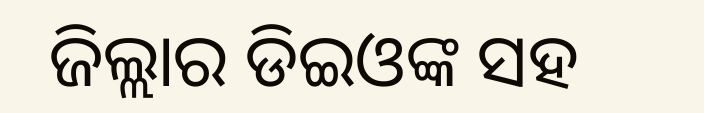ଜିଲ୍ଲାର ଡିଇଓଙ୍କ ସହ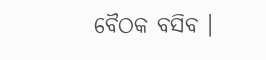ବୈଠକ ବସିବ ।